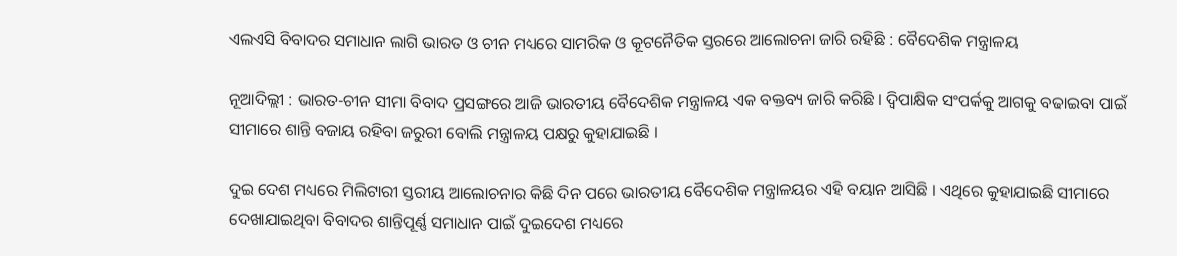ଏଲଏସି ବିବାଦର ସମାଧାନ ଲାଗି ଭାରତ ଓ ଚୀନ ମଧ୍ୟରେ ସାମରିକ ଓ କୂଟନୈତିକ ସ୍ତରରେ ଆଲୋଚନା ଜାରି ରହିଛି : ବୈଦେଶିକ ମନ୍ତ୍ରାଳୟ

ନୂଆଦିଲ୍ଲୀ : ଭାରତ-ଚୀନ ସୀମା ବିବାଦ ପ୍ରସଙ୍ଗରେ ଆଜି ଭାରତୀୟ ବୈଦେଶିକ ମନ୍ତ୍ରାଳୟ ଏକ ବକ୍ତବ୍ୟ ଜାରି କରିଛି । ଦ୍ୱିପାକ୍ଷିକ ସଂପର୍କକୁ ଆଗକୁ ବଢାଇବା ପାଇଁ ସୀମାରେ ଶାନ୍ତି ବଜାୟ ରହିବା ଜରୁରୀ ବୋଲି ମନ୍ତ୍ରାଳୟ ପକ୍ଷରୁ କୁହାଯାଇଛି ।

ଦୁଇ ଦେଶ ମଧ୍ୟରେ ମିଲିଟାରୀ ସ୍ତରୀୟ ଆଲୋଚନାର କିଛି ଦିନ ପରେ ଭାରତୀୟ ବୈଦେଶିକ ମନ୍ତ୍ରାଳୟର ଏହି ବୟାନ ଆସିଛି । ଏଥିରେ କୁହାଯାଇଛି ସୀମାରେ ଦେଖାଯାଇଥିବା ବିବାଦର ଶାନ୍ତିପୂର୍ଣ୍ଣ ସମାଧାନ ପାଇଁ ଦୁଇଦେଶ ମଧ୍ୟରେ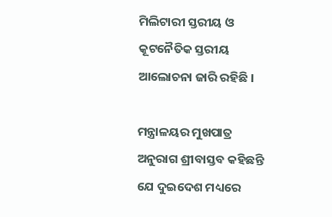ମିଲିଟାରୀ ସ୍ତରୀୟ ଓ କୂଟନୈତିକ ସ୍ତରୀୟ ଆଲୋଚନା ଜାରି ରହିଛି ।

ମନ୍ତ୍ରାଳୟର ମୁଖପାତ୍ର ଅନୁରାଗ ଶ୍ରୀବାସ୍ତବ କହିଛନ୍ତି ଯେ ଦୁଇଦେଶ ମଧ୍ୟରେ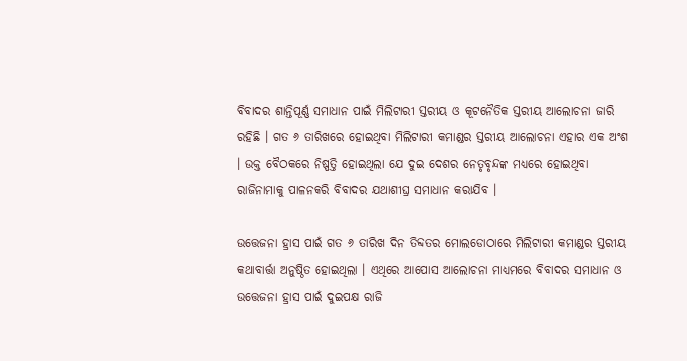ବିବାଦର ଶାନ୍ତିପୂର୍ଣ୍ଣ ସମାଧାନ ପାଇଁ ମିଲିଟାରୀ ସ୍ତରୀୟ ଓ କୂଟନୈତିକ ସ୍ତରୀୟ ଆଲୋଚନା ଜାରି ରହିଛି । ଗତ ୬ ତାରିଖରେ ହୋଇଥିବା ମିଲିଟାରୀ କମାଣ୍ଡର ସ୍ତରୀୟ ଆଲୋଚନା ଏହାର ଏକ ଅଂଶ । ଉକ୍ତ ବୈଠକରେ ନିଷ୍ପତ୍ତି ହୋଇଥିଲା ଯେ ଦୁଇ ଦେଶର ନେତୃବୃନ୍ଦଙ୍କ ମଧ୍ୟରେ ହୋଇଥିବା ରାଜିନାମାକୁ ପାଳନକରି ବିବାଦର ଯଥାଶୀଘ୍ର ସମାଧାନ କରାଯିବ ।

ଉତ୍ତେଜନା ହ୍ରାସ ପାଇଁ ଗତ ୬ ତାରିଖ ଦିନ ତିବ୍ଦତର ମୋଲଡୋଠାରେ ମିଲିଟାରୀ କମାଣ୍ଡର ସ୍ତରୀୟ କଥାବାର୍ତ୍ତା ଅନୁଷ୍ଠିତ ହୋଇଥିଲା । ଏଥିରେ ଆପୋସ ଆଲୋଚନା ମାଧ୍ୟମରେ ବିବାଦର ସମାଧାନ ଓ ଉତ୍ତେଜନା ହ୍ରାସ ପାଇଁ ଦୁଇପକ୍ଷ ରାଜି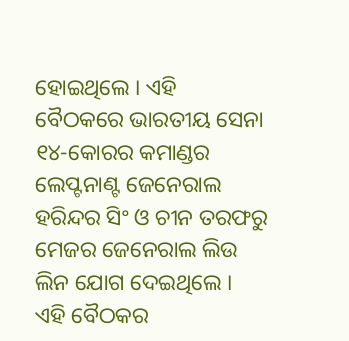ହୋଇଥିଲେ । ଏହି ବୈଠକରେ ଭାରତୀୟ ସେନା ୧୪-କୋରର କମାଣ୍ଡର ଲେପ୍ଟନାଣ୍ଟ ଜେନେରାଲ ହରିନ୍ଦର ସିଂ ଓ ଚୀନ ତରଫରୁ ମେଜର ଜେନେରାଲ ଲିଉ ଲିନ ଯୋଗ ଦେଇଥିଲେ । ଏହି ବୈଠକର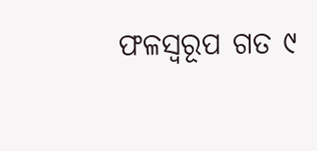ଫଳସ୍ୱରୂପ ଗତ ୯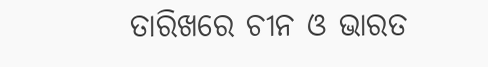ତାରିଖରେ ଚୀନ ଓ ଭାରତ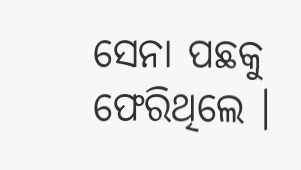ସେନା ପଛକୁ ଫେରିଥିଲେ ।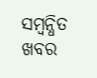ସମ୍ବନ୍ଧିତ ଖବର